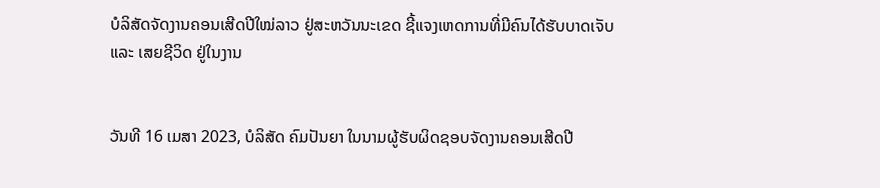ບໍລິສັດຈັດງານຄອນເສີດປີໃໝ່ລາວ ຢູ່ສະຫວັນນະເຂດ ຊີ້ແຈງເຫດການທີ່ມີຄົນໄດ້ຮັບບາດເຈັບ ແລະ ເສຍຊີວິດ ຢູ່ໃນງານ


ວັນທີ 16 ເມສາ 2023, ບໍລິສັດ ຄົມປັນຍາ ໃນນາມຜູ້ຮັບຜິດຊອບຈັດງານຄອນເສີດປີ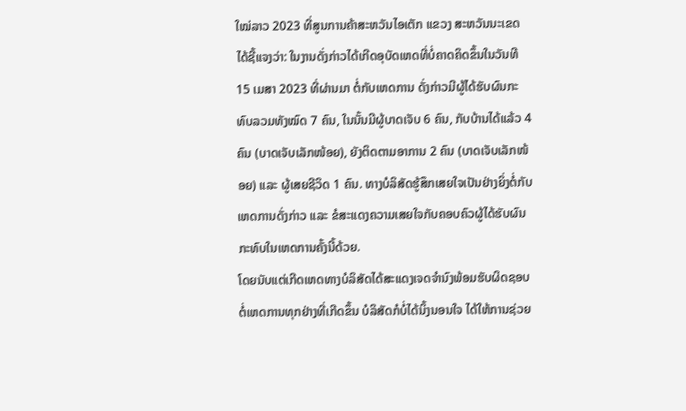ໃໝ່ລາວ 2023 ທີ່ສູນການຄ້າສະຫວັນໄອເຕັກ ແຂວງ ສະຫວັນນະເຂດ ໄດ້ຊີ້ແຈງວ່າ: ໃນງານດັ່ງກ່າວໄດ້ເກີດອຸບັດເຫດທີ່ບໍ່ຄາດຄິດຂຶ້ນໃນວັນທີ 15 ເມສາ 2023 ທີ່ຜ່ານມາ ຕໍ່ກັບເຫດການ ດັ່ງກ່າວມີຜູ້ໄດ້ຮັບຜົນກະທົບລວມທັງໝົດ 7 ຄົນ, ໃນນັ້ນມີຜູ້ບາດເຈັບ 6 ຄົນ, ກັບບ້ານໄດ້ແລ້ວ 4 ຄົນ (ບາດເຈັບເລັກໜ້ອຍ), ຍັງຕິດຕາມອາການ 2 ຄົນ (ບາດເຈັບເລັກໜ້ອຍ) ແລະ ຜູ້ເສຍຊີວິດ 1 ຄົນ. ທາງບໍລິສັດຮູ້ສຶກເສຍໃຈເປັນຢ່າງຍິ່ງຕໍ່ກັບເຫດການດັ່ງກ່າວ ແລະ ຂໍສະແດງຄວາມເສຍໃຈກັບຄອບຄົວຜູ້ໄດ້ຮັບຜົນກະທົບໃນເຫດການຄັ້ງນີ້ດ້ວຍ.
ໂດຍນັບແຕ່ເກີດເຫດທາງບໍລິສັດໄດ້ສະແດງເຈດຈໍານົງພ້ອມຮັບຜິດຊອບຕໍ່ເຫດການທຸກຢ່າງທີ່ເກີດຂຶ້ນ ບໍລິສັດກໍບໍ່ໄດ້ນິ້ງນອນໃຈ ໄດ້ໃຫ້ການຊ່ວຍ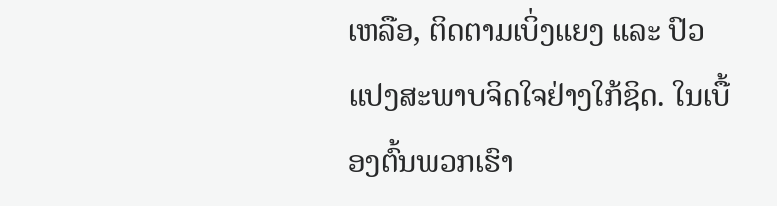ເຫລືອ, ຕິດຕາມເບິ່ງແຍງ ແລະ ປົວແປງສະພາບຈິດໃຈຢ່າງໃກ້ຊິດ. ໃນເບື້ອງຕົ້ນພວກເຮົາ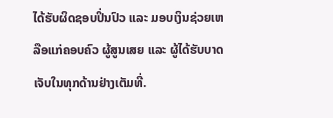ໄດ້ຮັບຜິດຊອບປິ່ນປົວ ແລະ ມອບເງິນຊ່ວຍເຫລືອແກ່ຄອບຄົວ ຜູ້ສູນເສຍ ແລະ ຜູ້ໄດ້ຮັບບາດເຈັບໃນທຸກດ້ານຢ່າງເຕັມທີ່.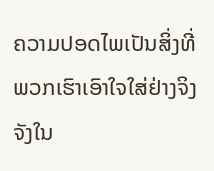ຄວາມປອດໄພເປັນສິ່ງທີ່ພວກເຮົາເອົາໃຈໃສ່ຢ່າງຈິງຈັງໃນ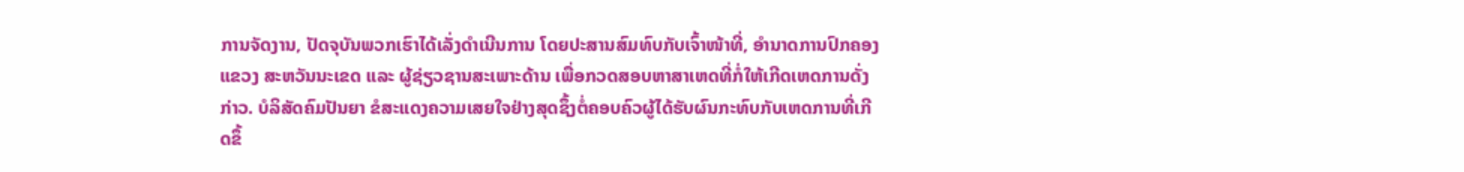ການຈັດງານ, ປັດຈຸບັນພວກເຮົາໄດ້ເລັ່ງດໍາເນີນການ ໂດຍປະສານສົມທົບກັບເຈົ້າໜ້າທີ່, ອໍານາດການປົກຄອງແຂວງ ສະຫວັນນະເຂດ ແລະ ຜູ້ຊ່ຽວຊານສະເພາະດ້ານ ເພື່ອກວດສອບຫາສາເຫດທີ່ກໍ່ໃຫ້ເກີດເຫດການດັ່ງກ່າວ. ບໍລິສັດຄົມປັນຍາ ຂໍສະແດງຄວາມເສຍໃຈຢ່າງສຸດຊຶ້ງຕໍ່ຄອບຄົວຜູ້ໄດ້ຮັບຜົນກະທົບກັບເຫດການທີ່ເກີດຂຶ້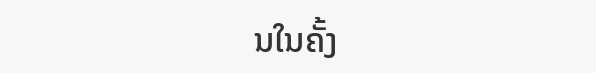ນໃນຄັ້ງ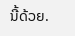ນີ້ດ້ວຍ.